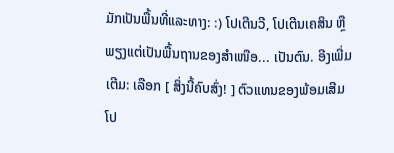ມັກເປັນພື້ນທີ່ແລະທາງ: :) ໂປເຕີນວີ, ໂປເຕີນເຄສິນ ຫຼືພຽງແຕ່ເປັນພື້ນຖານຂອງສໍາເໜືອ... ເປັນຕົນ. ອີງເພີ່ມເຕີມ: ເລືອກ [ ສິ່ງນີ້ຄົບສົ່ງ! ] ຕົວແທນຂອງພ້ອມເສີມໂປ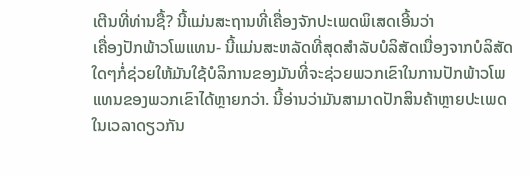ເຕີນທີ່ທ່ານຊື້? ນີ້ແມ່ນສະຖານທີ່ເຄື່ອງຈັກປະເພດພິເສດເອີ້ນວ່າ
ເຄື່ອງປັກພ້າວໂພແທນ- ນີ້ແມ່ນສະຫລັດທີ່ສຸດສໍາລັບບໍລິສັດເນື່ອງຈາກບໍລິສັດໃດໆກໍ່ຊ່ວຍໃຫ້ມັນໃຊ້ບໍລິການຂອງມັນທີ່ຈະຊ່ວຍພວກເຂົາໃນການປັກພ້າວໂພແທນຂອງພວກເຂົາໄດ້ຫຼາຍກວ່າ. ນີ້ອ່ານວ່າມັນສາມາດປັກສິນຄ້າຫຼາຍປະເພດໃນເວລາດຽວກັນ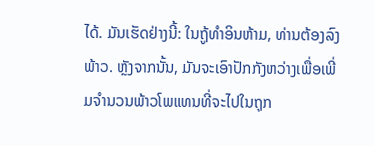ໄດ້. ມັນເຮັດຢ່າງນີ້: ໃນຖູ້ທຳອິນຫ້າມ, ທ່ານຕ້ອງລົງພ້າວ. ຫຼັງຈາກນັ້ນ, ມັນຈະເອົາປັກກັງຫວ່າງເພື່ອເພີ່ມຈຳນວນພ້າວໂພແທນທີ່ຈະໄປໃນຖຸກ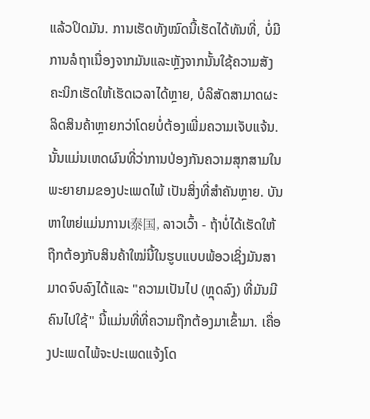ແລ້ວປິດມັນ. ການເຮັດທັງໝົດນີ້ເຮັດໄດ້ທັນທີ່, ບໍ່ມີການລໍຖາເນື່ອງຈາກມັນແລະຫຼັງຈາກນັ້ນໃຊ້ຄວາມສັງຄະນິກເຮັດໃຫ້ເຮັດເວລາໄດ້ຫຼາຍ, ບໍລິສັດສາມາດຜະລິດສິນຄ້າຫຼາຍກວ່າໂດຍບໍ່ຕ້ອງເພີ່ມຄວາມເຈັບແຈ້ນ.
ນັ້ນແມ່ນເຫດຜົນທີ່ວ່າການປ່ອງກັນຄວາມສຸກສາມໃນພະຍາຍາມຂອງປະເພດໄພ້ ເປັນສິ່ງທີ່ສຳຄັນຫຼາຍ. ບັນຫາໃຫຍ່ແມ່ນການເ泰国, ລາວເວົ້າ - ຖ້າບໍ່ໄດ້ເຮັດໃຫ້ຖືກຕ້ອງກັບສິນຄ້າໃໝ່ນີ້ໃນຮູບແບບພ້ອວເຊິ່ງມັນສາມາດຈົບລົງໄດ້ແລະ "ຄວາມເປັນໄປ (ຫຼຸດລົງ) ທີ່ມັນມີຄົນໄປໃຊ້" ນີ້ແມ່ນທີ່ທີ່ຄວາມຖືກຕ້ອງມາເຂົ້າມາ. ເຄື່ອງປະເພດໄພ້ຈະປະເພດແຈ້ງໂດ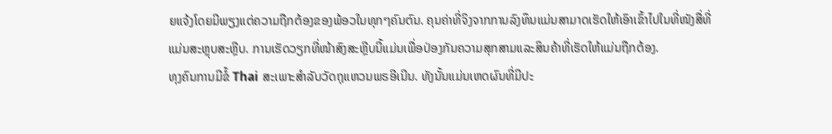ຍແຈ້ງໂດຍມີພຽງແຕ່ຄວາມຖືກຕ້ອງຂອງພ້ອວໃນທຸກໆຄົນຕົນ. ຄຸນຄ່າທີ່ຈິງຈາກການລົງທຶນແມ່ນສາມາດເຮັດໃຫ້ເອົາເຂົ້າໄປໃນທີ່ໜັງສື່ທີ່ແມ່ນສະຫຼຸບສະຫຼີບ. ການເຮັດວຽກທີ່ໜ້າສົງສະຫຼີບນີ້ແມ່ນເພື່ອປ່ອງກັນຄວາມສຸກສາມແລະສິນຄ້າທີ່ເຮັດໃຫ້ແມ່ນຖືກຕ້ອງ.
ທຸງຄົນການມີຂໍ້ Thai ສະເພາະສຳລັບວັດຖຸແຫວນພຣອີເນີນ. ທັງນັ້ນແມ່ນເຫດຜົນທີ່ມີປະ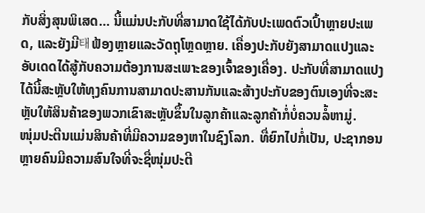ກັບສິ່ງສຸນພິເສດ… ນີ້ແມ່ນປະກັບທີ່ສາມາດໃຊ້ໄດ້ກັບປະເພດຕົວເປົ້າຫຼາຍປະເພດ, ແລະຍັງມີ태ຟ້ອງຫຼາຍແລະວັດຖຸໂຫຼດຫຼາຍ. ເຄື່ອງປະກັບຍັງສາມາດແປງແລະອັບເດດໄດ້ສູ້ກັບຄວາມຕ້ອງການສະເພາະຂອງເຈົ້າຂອງເຄື່ອງ. ປະກັບທີ່ສາມາດແປງໄດ້ນີ້ສະຫຼັບໃຫ້ທຸງຄົນການສາມາດປະສານກັນແລະສ້າງປະກັບຂອງຕົນເອງທີ່ຈະສະຫຼັບໃຫ້ສິນຄ້າຂອງພວກເຂົາສະຫຼັບຂຶ້ນໃນລູກຄ້າແລະລູກຄ້າກໍ່ບໍ່ຄວນລໍ້ຫາມູ່.
ໜຸ່ມປະຕີນແມ່ນສິນຄ້າທີ່ມີຄວາມຂອງຫາໃນຊົງໂລກ. ທື່ຍົກໄປກໍ່ເປັນ, ປະຊາກອນຫຼາຍຄົນມີຄວາມສົນໃຈທີ່ຈະຊື່ໜຸ່ມປະຕີ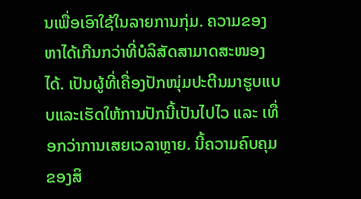ນເພື່ອເອົາໃຊ້ໃນລາຍການກຸ່ມ. ຄວາມຂອງຫາໄດ້ເກີນກວ່າທີ່ບໍລິສັດສາມາດສະໜອງໄດ້. ເປັນຜູ້ທີ່ເຄື່ອງປັກໜຸ່ມປະຕີນມາຮູບແບບແລະເຮັດໃຫ້ການປັກນີ້ເປັນໄປໄວ ແລະ ເທື່ອກວ່າການເສຍເວລາຫຼາຍ. ນີ້ຄວາມຄົບຄຸມຂອງສິ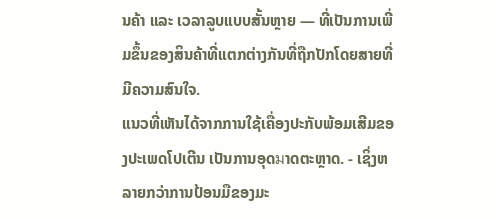ນຄ້າ ແລະ ເວລາລູບແບບສັ້ນຫຼາຍ — ທີ່ເປັນການເພີ່ມຂຶ້ນຂອງສິນຄ້າທີ່ແຕກຕ່າງກັນທີ່ຖືກປັກໂດຍສາຍທີ່ມີຄວາມສົນໃຈ.
ແນວທີ່ເຫັນໄດ້ຈາກການໃຊ້ເຄື່ອງປະກັບພ້ອມເສີມຂອງປະເພດໂປເຕີນ ເປັນການອຸດมາດຕະຫຼາດ. - ເຊິ່ງຫລາຍກວ່າການປ້ອນມືຂອງມະ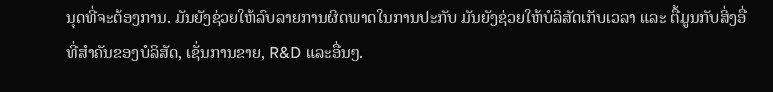ນຸດທີ່ຈະຕ້ອງການ. ມັນຍັງຊ່ວຍໃຫ້ລົບລາຍການຜິດພາດໃນການປະກັບ ມັນຍັງຊ່ວຍໃຫ້ບໍລິສັດເກັບເວລາ ແລະ ຕື້ມູນກັບສິ່ງອື່ທີ່ສຳຄັນຂອງບໍລິສັດ, ເຊັ່ນການຂາຍ, R&D ແລະອື່ນໆ.